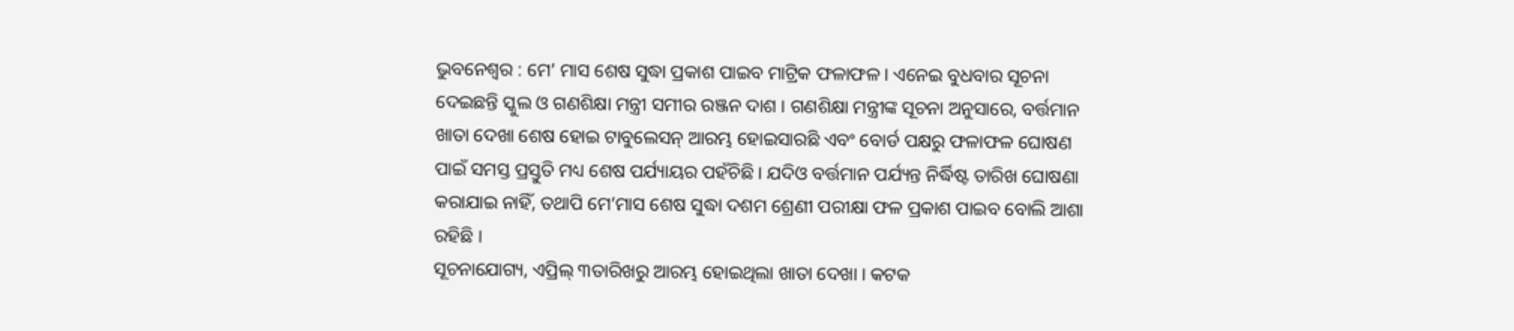ଭୁବନେଶ୍ୱର : ମେ’ ମାସ ଶେଷ ସୁଦ୍ଧା ପ୍ରକାଶ ପାଇବ ମାଟ୍ରିକ ଫଳାଫଳ । ଏନେଇ ବୁଧବାର ସୂଚନା ଦେଇଛନ୍ତି ସ୍କୁଲ ଓ ଗଣଶିକ୍ଷା ମନ୍ତ୍ରୀ ସମୀର ରଞ୍ଜନ ଦାଶ । ଗଣଶିକ୍ଷା ମନ୍ତ୍ରୀଙ୍କ ସୂଚନା ଅନୁସାରେ, ବର୍ତ୍ତମାନ ଖାତା ଦେଖା ଶେଷ ହୋଇ ଟାବୁଲେସନ୍ ଆରମ୍ଭ ହୋଇସାରଛି ଏବଂ ବୋର୍ଡ ପକ୍ଷରୁ ଫଳାଫଳ ଘୋଷଣ ପାଇଁ ସମସ୍ତ ପ୍ରସ୍ତୁତି ମଧ୍ୟ ଶେଷ ପର୍ଯ୍ୟାୟର ପହଁଚିଛି । ଯଦିଓ ବର୍ତ୍ତମାନ ପର୍ଯ୍ୟନ୍ତ ନିର୍ଦ୍ଧିଷ୍ଟ ତାରିଖ ଘୋଷଣା କରାଯାଇ ନାହିଁ, ତଥାପି ମେ’ମାସ ଶେଷ ସୁଦ୍ଧା ଦଶମ ଶ୍ରେଣୀ ପରୀକ୍ଷା ଫଳ ପ୍ରକାଶ ପାଇବ ବୋଲି ଆଶା ରହିଛି ।
ସୂଚନାଯୋଗ୍ୟ, ଏପ୍ରିଲ୍ ୩ତାରିଖରୁ ଆରମ୍ଭ ହୋଇଥିଲା ଖାତା ଦେଖା । କଟକ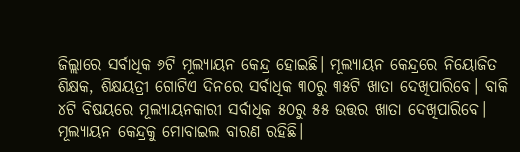ଜିଲ୍ଲାରେ ସର୍ବାଧିକ ୬ଟି ମୂଲ୍ୟାୟନ କେନ୍ଦ୍ର ହୋଇଛି। ମୂଲ୍ୟାୟନ କେନ୍ଦ୍ରରେ ନିୟୋଜିତ ଶିକ୍ଷକ, ଶିକ୍ଷୟତ୍ରୀ ଗୋଟିଏ ଦିନରେ ସର୍ବାଧିକ ୩୦ରୁ ୩୫ଟି ଖାତା ଦେଖିପାରିବେ। ବାକି ୪ଟି ବିଷୟରେ ମୂଲ୍ୟାୟନକାରୀ ସର୍ବାଧିକ ୫୦ରୁ ୫୫ ଉତ୍ତର ଖାତା ଦେଖିପାରିବେ।
ମୂଲ୍ୟାୟନ କେନ୍ଦ୍ରକୁ ମୋବାଇଲ ବାରଣ ରହିଛି।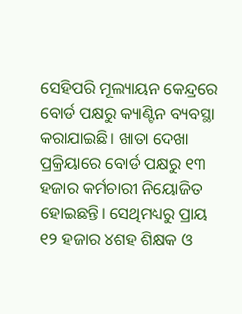ସେହିପରି ମୂଲ୍ୟାୟନ କେନ୍ଦ୍ରରେ ବୋର୍ଡ ପକ୍ଷରୁ କ୍ୟାଣ୍ଟିନ ବ୍ୟବସ୍ଥା କରାଯାଇଛି। ଖାତା ଦେଖା ପ୍ରକ୍ରିୟାରେ ବୋର୍ଡ ପକ୍ଷରୁ ୧୩ ହଜାର କର୍ମଚାରୀ ନିୟୋଜିତ ହୋଇଛନ୍ତି। ସେଥିମଧ୍ୟରୁ ପ୍ରାୟ ୧୨ ହଜାର ୪ଶହ ଶିକ୍ଷକ ଓ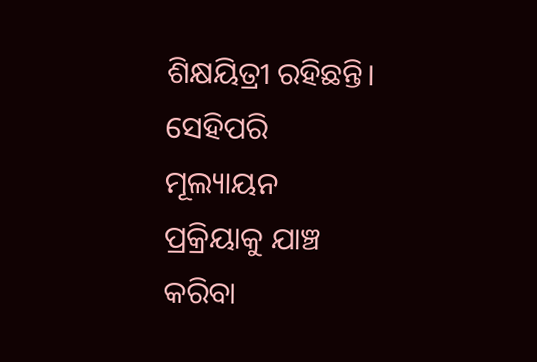ଶିକ୍ଷୟିତ୍ରୀ ରହିଛନ୍ତି। ସେହିପରି ମୂଲ୍ୟାୟନ ପ୍ରକ୍ରିୟାକୁ ଯାଞ୍ଚ କରିବା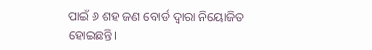ପାଇଁ ୬ ଶହ ଜଣ ବୋର୍ଡ ଦ୍ବାରା ନିୟୋଜିତ ହୋଇଛନ୍ତି।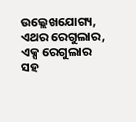ଉଲ୍ଲେଖଯୋଗ୍ୟ, ଏଥର ରେଗୁଲାର, ଏକ୍ସ ରେଗୁଲାର ସହ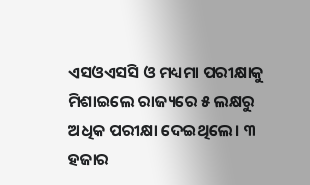ଏସଓଏସସି ଓ ମଧ୍ୟମା ପରୀକ୍ଷାକୁ ମିଶାଇଲେ ରାଜ୍ୟରେ ୫ ଲକ୍ଷରୁ ଅଧିକ ପରୀକ୍ଷା ଦେଇଥିଲେ। ୩ ହଜାର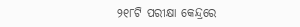୨୧୮ଟି ପରୀକ୍ଷା କେନ୍ଦ୍ରରେ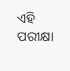ଏହି ପରୀକ୍ଷା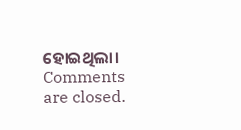ହୋଇଥିଲା।
Comments are closed.